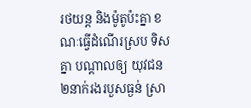រថយន្ត និងម៉ូតូប៉ះគ្នា ខណៈធ្វើដំណើរស្រប ទិសគ្នា បណ្តាលឲ្យ យុវជន ២នាក់រងរបួសធ្ងន់ ស្រា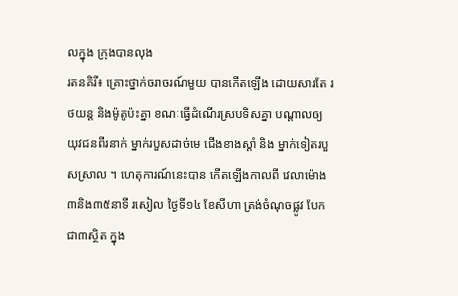លក្នុង ក្រុងបានលុង
រតនគិរី៖ គ្រោះថ្នាក់ចរាចរណ៍មួយ បានកើតឡើង ដោយសារតែ រថយន្ត និងម៉ូតូប៉ះគ្នា ខណៈធ្វើដំណើរស្របទិសគ្នា បណ្តាលឲ្យ យុវជនពីរនាក់ ម្នាក់របួសដាច់មេ ជើងខាងស្តាំ និង ម្នាក់ទៀតរបួសស្រាល ។ ហេតុការណ៍នេះបាន កើតឡើងកាលពី វេលាម៉ោង ៣និង៣៥នាទី រសៀល ថ្ងៃទី១៤ ខែសីហា ត្រង់ចំណុចផ្លូវ បែកជា៣ស្ថិត ក្នុង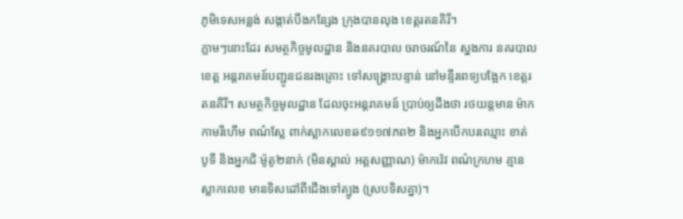ភូមិទេសអន្លង់ សង្កាត់បឹងកន្សែង ក្រុងបានលុង ខេត្តរតនគិរី។
ភ្លាមៗនោះដែរ សមត្ថកិច្ចមូលដ្ឋាន និងនគរបាល ចរាចរណ៍នៃ ស្នងការ នគរបាលខេត្ត អន្តរាគមន៍បញ្ជូនជនរងគ្រោះ ទៅសង្គ្រោះបន្ទាន់ នៅមន្ទីរពេទ្យបង្អែក ខេត្តរតនគិរី។ សមត្ថកិច្ចមូលដ្ឋាន ដែលចុះអន្តរាគមន៍ ប្រាប់ឲ្យដឹងថា រថយន្តមាន ម៉ាកកាមរីហើម ពណ៌ស្លែ ពាក់ស្លាកលេខឆ៩១១៧ភព២ និងអ្នកបើកបរឈ្មោះ ខាត់ បូទី និងអ្នកជិៈម៉ូតូ២នាក់ (មិនស្គាល់ អត្តសញ្ញាណ) ម៉ាកវ៉េវ ពណ៌ក្រហម គ្មានស្លាកលេខ មានទិសដៅពីជើងទៅត្បូង (ស្របទិសគ្នា)។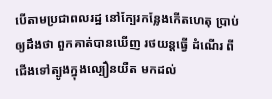បើតាមប្រជាពលរដ្ឋ នៅក្បែរកន្លែងកើតហេតុ ប្រាប់ឲ្យដឹងថា ពួកគាត់បានឃើញ រថយន្តធ្វើ ដំណើរ ពីជើងទៅត្បូងក្នុងល្បឿនយឺត មកដល់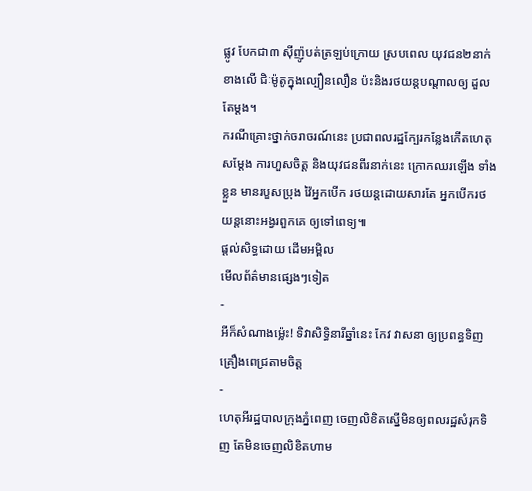ផ្លូវ បែកជា៣ ស៊ីញ៉ូបត់ត្រឡប់ក្រោយ ស្របពេល យុវជន២នាក់ ខាងលើ ជិៈម៉ូតូក្នុងល្បឿនលឿន ប៉ះនិងរថយន្តបណ្តាលឲ្យ ដួលតែម្តង។
ករណីគ្រោះថ្នាក់ចរាចរណ៍នេះ ប្រជាពលរដ្ឋក្បែរកន្លែងកើតហេតុ សម្តែង ការហួសចិត្ត និងយុវជនពីរនាក់នេះ ក្រោកឈរឡើង ទាំងខ្លួន មានរបួសប្រុង វ៉ៃអ្នកបើក រថយន្តដោយសារតែ អ្នកបើករថយន្តនោះអង្វរពួកគេ ឲ្យទៅពេទ្យ៕
ផ្តល់សិទ្ធដោយ ដើមអម្ពិល
មើលព័ត៌មានផ្សេងៗទៀត
-
អីក៏សំណាងម្ល៉េះ! ទិវាសិទ្ធិនារីឆ្នាំនេះ កែវ វាសនា ឲ្យប្រពន្ធទិញគ្រឿងពេជ្រតាមចិត្ត
-
ហេតុអីរដ្ឋបាលក្រុងភ្នំពេញ ចេញលិខិតស្នើមិនឲ្យពលរដ្ឋសំរុកទិញ តែមិនចេញលិខិតហាម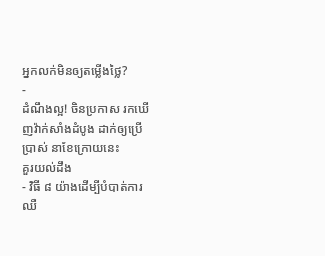អ្នកលក់មិនឲ្យតម្លើងថ្លៃ?
-
ដំណឹងល្អ! ចិនប្រកាស រកឃើញវ៉ាក់សាំងដំបូង ដាក់ឲ្យប្រើប្រាស់ នាខែក្រោយនេះ
គួរយល់ដឹង
- វិធី ៨ យ៉ាងដើម្បីបំបាត់ការឈឺ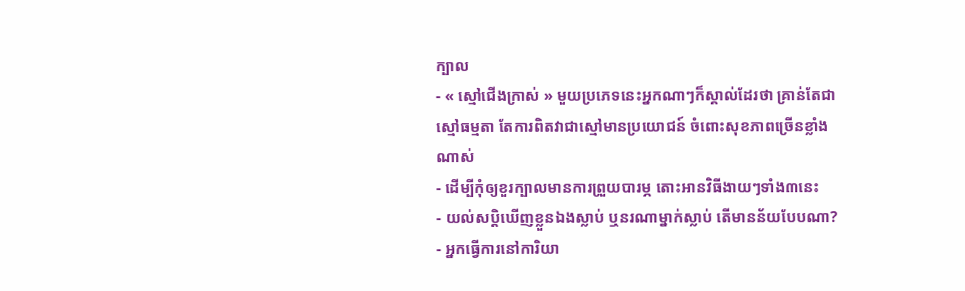ក្បាល
- « ស្មៅជើងក្រាស់ » មួយប្រភេទនេះអ្នកណាៗក៏ស្គាល់ដែរថា គ្រាន់តែជាស្មៅធម្មតា តែការពិតវាជាស្មៅមានប្រយោជន៍ ចំពោះសុខភាពច្រើនខ្លាំងណាស់
- ដើម្បីកុំឲ្យខួរក្បាលមានការព្រួយបារម្ភ តោះអានវិធីងាយៗទាំង៣នេះ
- យល់សប្តិឃើញខ្លួនឯងស្លាប់ ឬនរណាម្នាក់ស្លាប់ តើមានន័យបែបណា?
- អ្នកធ្វើការនៅការិយា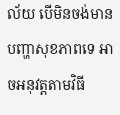ល័យ បើមិនចង់មានបញ្ហាសុខភាពទេ អាចអនុវត្តតាមវិធី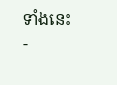ទាំងនេះ
-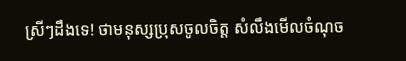ស្រីៗដឹងទេ! ថាមនុស្សប្រុសចូលចិត្ត សំលឹងមើលចំណុច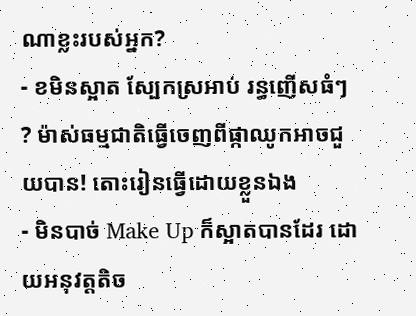ណាខ្លះរបស់អ្នក?
- ខមិនស្អាត ស្បែកស្រអាប់ រន្ធញើសធំៗ ? ម៉ាស់ធម្មជាតិធ្វើចេញពីផ្កាឈូកអាចជួយបាន! តោះរៀនធ្វើដោយខ្លួនឯង
- មិនបាច់ Make Up ក៏ស្អាតបានដែរ ដោយអនុវត្តតិច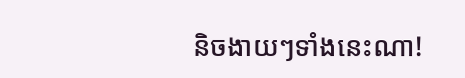និចងាយៗទាំងនេះណា!